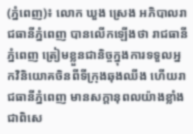(ភ្នំពេញ)៖ លោក ឃួង ស្រេង អភិបាលរាជធានីភ្នំពេញ បានលើកឡើងថា រាជធានីភ្នំពេញ ត្រៀមខ្លួនជានិច្ចក្នុងការទទួលអ្នកវិនិយោគចិនពីទីក្រុងឆុងឈីង ហើយរាជធានីភ្នំពេញ មានសក្តានុពលយ៉ាងខ្លាំង ជាពិសេ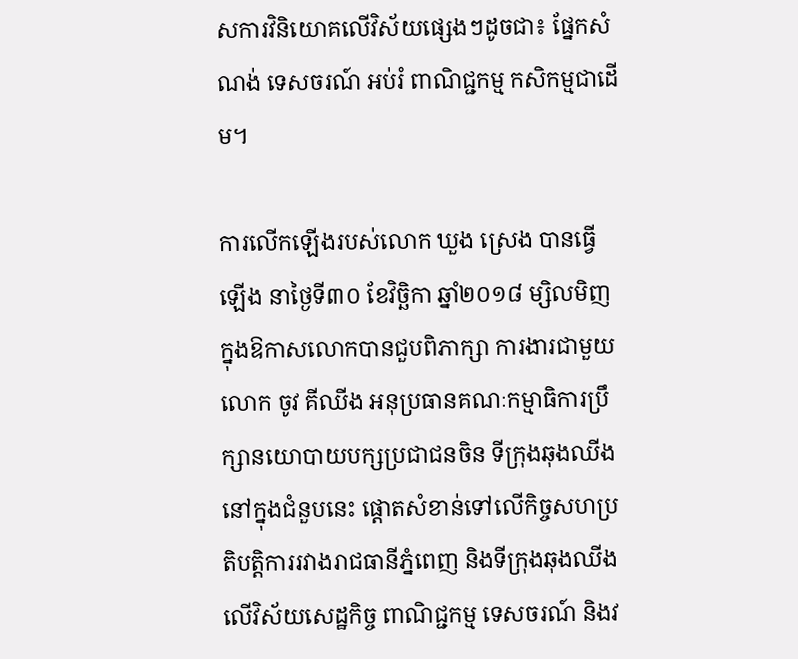សការវិនិយោគលើវិស័យផ្សេងៗដូចជា៖ ផ្នែកសំណង់ ទេសចរណ៍ អប់រំ ពាណិជ្ជកម្ម កសិកម្មជាដើម។

ការលើកឡើងរបស់លោក ឃួង ស្រេង បានធ្វើឡើង នាថ្ងៃទី៣០ ខែវិច្ឆិកា ឆ្នាំ២០១៨ ម្សិលមិញក្នុងឱកាសលោកបានជួបពិភាក្សា ការងារជាមួយលោក ចូវ គីឈីង អនុប្រធានគណៈកម្មាធិការប្រឹក្សានយោបាយបក្សប្រជាជនចិន ទីក្រុងឆុងឈីង នៅក្នុងជំនួបនេះ ផ្តោតសំខាន់ទៅលើកិច្ចសហប្រតិបត្តិការរវាងរាជធានីភ្នំពេញ និងទីក្រុងឆុងឈីង លើវិស័យសេដ្ឋកិច្ច ពាណិជ្ជកម្ម ទេសចរណ៍ និងវ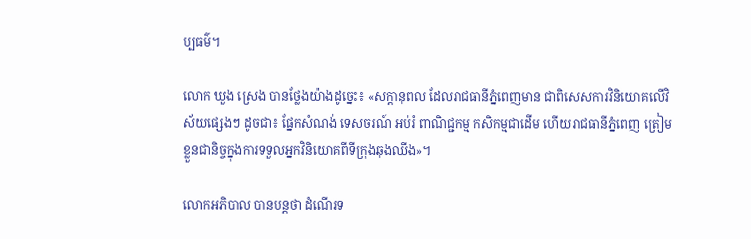ប្បធម៌។

លោក ឃួង ស្រេង បានថ្លែងយ៉ាងដូច្នេះ៖ «សក្តានុពល ដែលរាជធានីភ្នំពេញមាន ជាពិសេសការវិនិយោគលើវិស័យផ្សេងៗ ដូចជា៖ ផ្នែកសំណង់ ទេសចរណ៍ អប់រំ ពាណិជ្ជកម្ម កសិកម្មជាដើម ហើយរាជធានីភ្នំពេញ ត្រៀមខ្លួនជានិច្ចក្នុងការទទួលអ្នកវិនិយោគពីទីក្រុងឆុងឈីង»។

លោកអភិបាល បានបន្តថា ដំណើរទ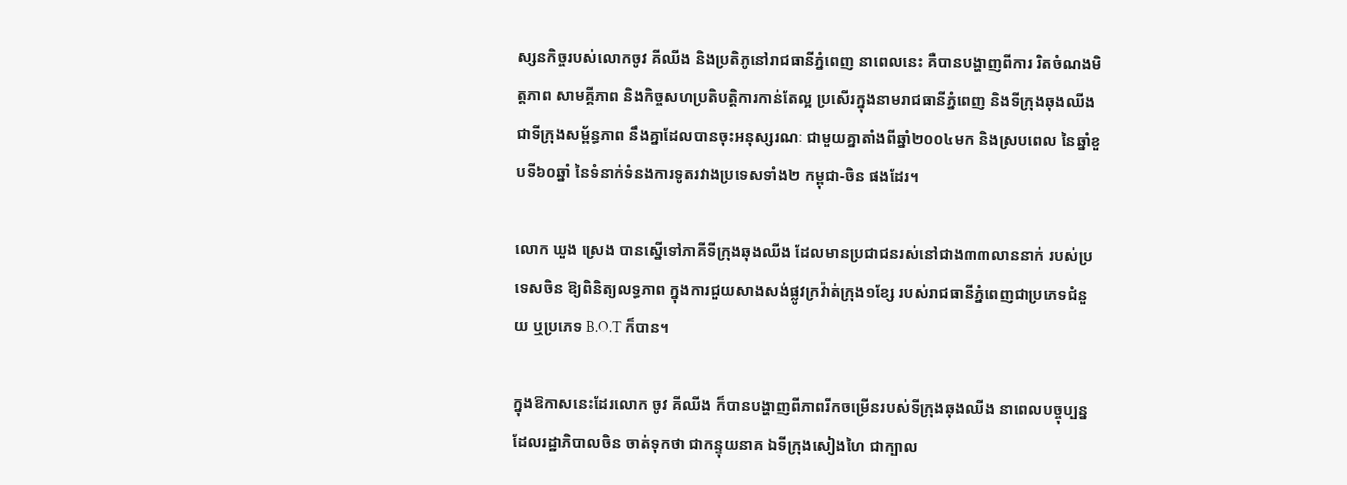ស្សនកិច្ចរបស់លោកចូវ គីឈីង និងប្រតិភូនៅរាជធានីភ្នំពេញ នាពេលនេះ គឺបានបង្ហាញពីការ រិតចំណងមិត្តភាព សាមគ្គីភាព និងកិច្ចសហប្រតិបត្តិការកាន់តែល្អ ប្រសើរក្នុងនាមរាជធានីភ្នំពេញ និងទីក្រុងឆុងឈីង ជាទីក្រុងសម្ព័ន្ធភាព នឹងគ្នាដែលបានចុះអនុស្សរណៈ ជាមួយគ្នាតាំងពីឆ្នាំ២០០៤មក និងស្របពេល នៃឆ្នាំខួបទី៦០ឆ្នាំ នៃទំនាក់ទំនងការទូតរវាងប្រទេសទាំង២ កម្ពុជា-ចិន ផងដែរ។

លោក ឃួង ស្រេង បានស្នើទៅភាគីទីក្រុងឆុងឈីង ដែលមានប្រជាជនរស់នៅជាង៣៣លាននាក់ របស់ប្រទេសចិន ឱ្យពិនិត្យលទ្ធភាព ក្នុងការជួយសាងសង់ផ្លូវក្រវ៉ាត់ក្រុង១ខ្សែ របស់រាជធានីភ្នំពេញជាប្រភេទជំនួយ ឬប្រភេទ B.O.T ក៏បាន។

ក្នុងឱកាសនេះដែរលោក ចូវ គីឈីង ក៏បានបង្ហាញពីភាពរីកចម្រើនរបស់ទីក្រុងឆុងឈីង នាពេលបច្ចុប្បន្ន ដែលរដ្ឋាភិបាលចិន ចាត់ទុកថា ជាកន្ទុយនាគ ឯទីក្រុងសៀងហៃ ជាក្បាល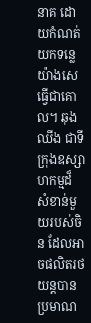នាគ ដោយកំណត់យកទន្លេយ៉ាងសេ ធ្វើជាគោល។ ឆុងឈីង ជាទីក្រុងឧស្សាហកម្មដ៏ សំខាន់មួយរបស់ចិន ដែលអាចផលិតរថយន្តបានប្រមាណ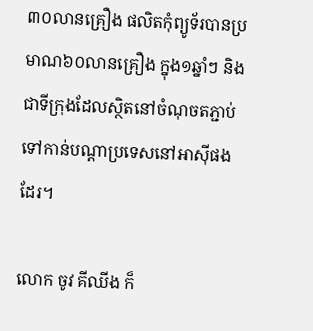៣០លានគ្រឿង ផលិតកុំព្យូទ័របានប្រមាណ៦០លានគ្រឿង ក្នុង១ឆ្នាំៗ និងជាទីក្រុងដែលស្ថិតនៅចំណុចតភ្ជាប់ទៅកាន់បណ្តាប្រទេសនៅអាស៊ីផងដែរ។

លោក ចូវ គីឈីង ក៏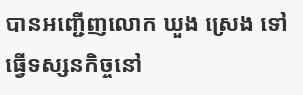បានអញ្ជើញលោក ឃួង ស្រេង ទៅធ្វើទស្សនកិច្ចនៅ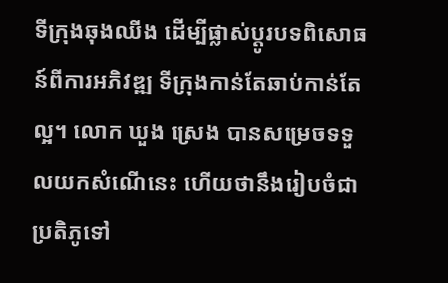ទីក្រុងឆុងឈីង ដើម្បីផ្លាស់ប្តូរបទពិសោធន៍ពីការអភិវឌ្ឍ ទីក្រុងកាន់តែឆាប់កាន់តែល្អ។ លោក ឃួង ស្រេង បានសម្រេចទទួលយកសំណើនេះ ហើយថានឹងរៀបចំជាប្រតិភូទៅ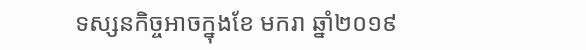ទស្សនកិច្ចអាចក្នុងខែ មករា ឆ្នាំ២០១៩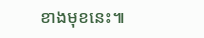ខាងមុខនេះ៕